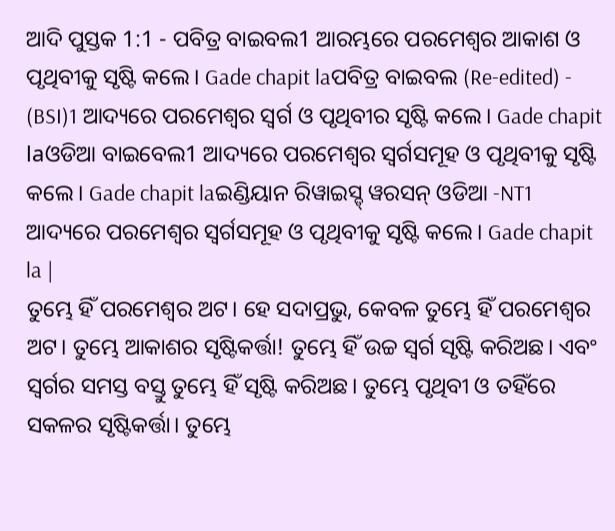ଆଦି ପୁସ୍ତକ 1:1 - ପବିତ୍ର ବାଇବଲ1 ଆରମ୍ଭରେ ପରମେଶ୍ୱର ଆକାଶ ଓ ପୃଥିବୀକୁ ସୃଷ୍ଟି କଲେ। Gade chapit laପବିତ୍ର ବାଇବଲ (Re-edited) - (BSI)1 ଆଦ୍ୟରେ ପରମେଶ୍ଵର ସ୍ଵର୍ଗ ଓ ପୃଥିବୀର ସୃଷ୍ଟି କଲେ। Gade chapit laଓଡିଆ ବାଇବେଲ1 ଆଦ୍ୟରେ ପରମେଶ୍ୱର ସ୍ୱର୍ଗସମୂହ ଓ ପୃଥିବୀକୁ ସୃଷ୍ଟି କଲେ। Gade chapit laଇଣ୍ଡିୟାନ ରିୱାଇସ୍ଡ୍ ୱରସନ୍ ଓଡିଆ -NT1 ଆଦ୍ୟରେ ପରମେଶ୍ୱର ସ୍ୱର୍ଗସମୂହ ଓ ପୃଥିବୀକୁ ସୃଷ୍ଟି କଲେ। Gade chapit la |
ତୁମ୍ଭେ ହିଁ ପରମେଶ୍ୱର ଅଟ। ହେ ସଦାପ୍ରଭୁ, କେବଳ ତୁମ୍ଭେ ହିଁ ପରମେଶ୍ୱର ଅଟ। ତୁମ୍ଭେ ଆକାଶର ସୃଷ୍ଟିକର୍ତ୍ତା! ତୁମ୍ଭେ ହିଁ ଉଚ୍ଚ ସ୍ୱର୍ଗ ସୃଷ୍ଟି କରିଅଛ। ଏବଂ ସ୍ୱର୍ଗର ସମସ୍ତ ବସ୍ତୁ ତୁମ୍ଭେ ହିଁ ସୃଷ୍ଟି କରିଅଛ। ତୁମ୍ଭେ ପୃଥିବୀ ଓ ତହିଁରେ ସକଳର ସୃଷ୍ଟିକର୍ତ୍ତା। ତୁମ୍ଭେ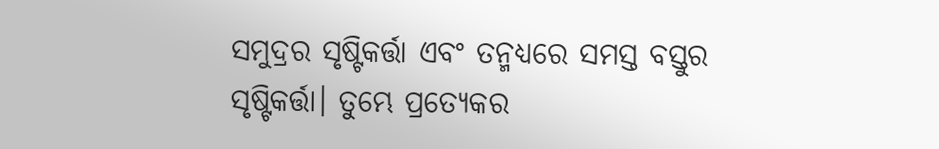ସମୁଦ୍ରର ସୃଷ୍ଟିକର୍ତ୍ତା ଏବଂ ତନ୍ମଧ୍ୟରେ ସମସ୍ତ ବସ୍ତୁର ସୃଷ୍ଟିକର୍ତ୍ତା। ତୁମ୍ଭେ ପ୍ରତ୍ୟେକର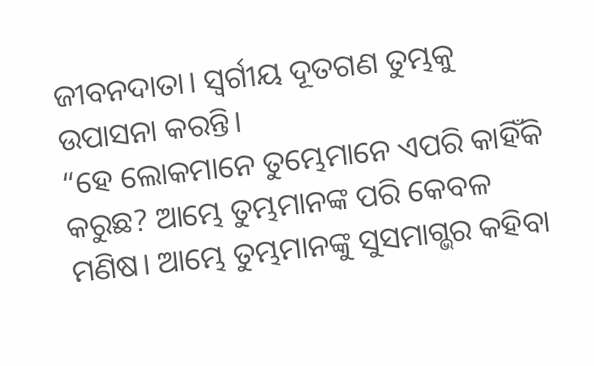ଜୀବନଦାତା। ସ୍ୱର୍ଗୀୟ ଦୂତଗଣ ତୁମ୍ଭକୁ ଉପାସନା କରନ୍ତି।
“ହେ ଲୋକମାନେ ତୁମ୍ଭେମାନେ ଏପରି କାହିଁକି କରୁଛ? ଆମ୍ଭେ ତୁମ୍ଭମାନଙ୍କ ପରି କେବଳ ମଣିଷ। ଆମ୍ଭେ ତୁମ୍ଭମାନଙ୍କୁ ସୁସମାଗ୍ଭର କହିବା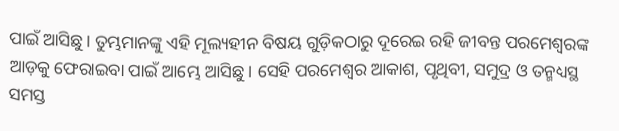ପାଇଁ ଆସିଛୁ। ତୁମ୍ଭମାନଙ୍କୁ ଏହି ମୂଲ୍ୟହୀନ ବିଷୟ ଗୁଡ଼ିକଠାରୁ ଦୂରେଇ ରହି ଜୀବନ୍ତ ପରମେଶ୍ୱରଙ୍କ ଆଡ଼କୁ ଫେରାଇବା ପାଇଁ ଆମ୍ଭେ ଆସିଛୁ। ସେହି ପରମେଶ୍ୱର ଆକାଶ, ପୃଥିବୀ, ସମୁଦ୍ର ଓ ତନ୍ମଧ୍ୟସ୍ଥ ସମସ୍ତ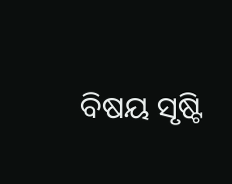ବିଷୟ ସୃଷ୍ଟି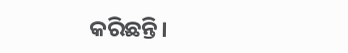କରିଛନ୍ତି।